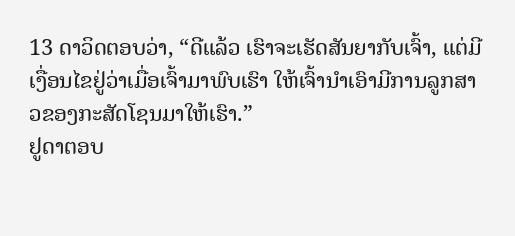13 ດາວິດຕອບວ່າ, “ດີແລ້ວ ເຮົາຈະເຮັດສັນຍາກັບເຈົ້າ, ແຕ່ມີເງື່ອນໄຂຢູ່ວ່າເມື່ອເຈົ້າມາພົບເຮົາ ໃຫ້ເຈົ້ານຳເອົາມີການລູກສາວຂອງກະສັດໂຊນມາໃຫ້ເຮົາ.”
ຢູດາຕອບ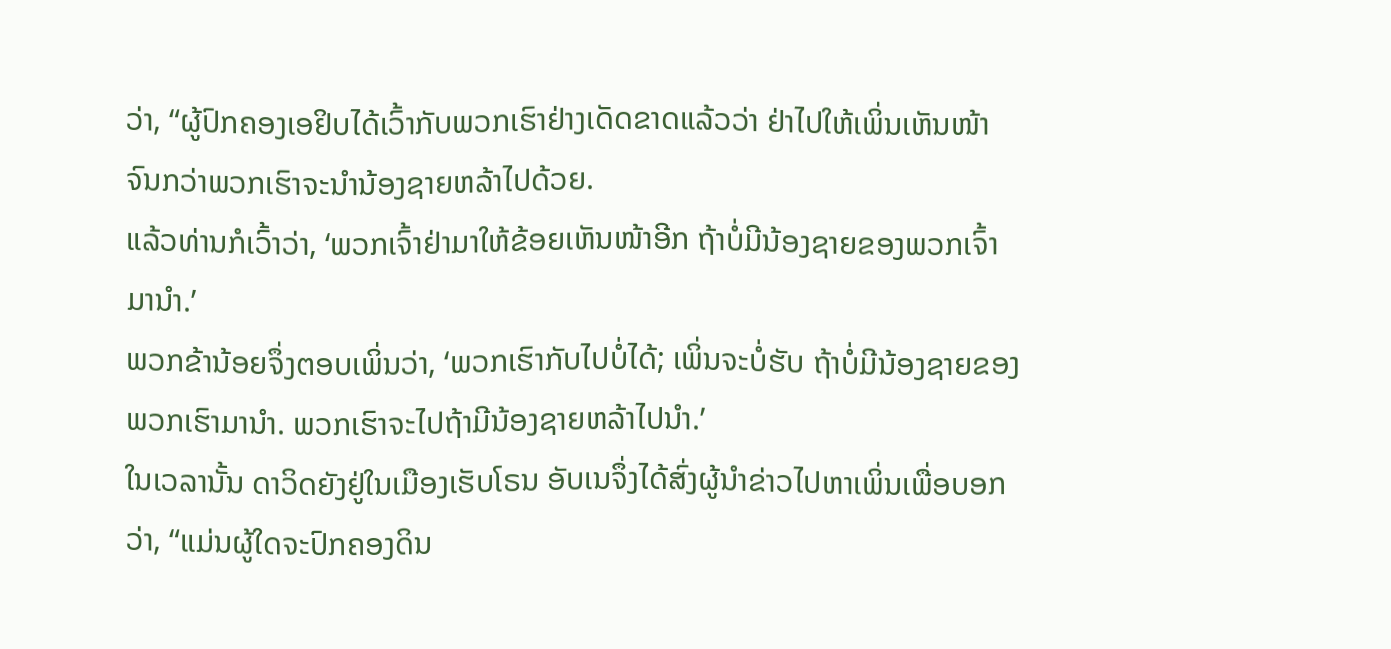ວ່າ, “ຜູ້ປົກຄອງເອຢິບໄດ້ເວົ້າກັບພວກເຮົາຢ່າງເດັດຂາດແລ້ວວ່າ ຢ່າໄປໃຫ້ເພິ່ນເຫັນໜ້າ ຈົນກວ່າພວກເຮົາຈະນຳນ້ອງຊາຍຫລ້າໄປດ້ວຍ.
ແລ້ວທ່ານກໍເວົ້າວ່າ, ‘ພວກເຈົ້າຢ່າມາໃຫ້ຂ້ອຍເຫັນໜ້າອີກ ຖ້າບໍ່ມີນ້ອງຊາຍຂອງພວກເຈົ້າມານຳ.’
ພວກຂ້ານ້ອຍຈຶ່ງຕອບເພິ່ນວ່າ, ‘ພວກເຮົາກັບໄປບໍ່ໄດ້; ເພິ່ນຈະບໍ່ຮັບ ຖ້າບໍ່ມີນ້ອງຊາຍຂອງພວກເຮົາມານຳ. ພວກເຮົາຈະໄປຖ້າມີນ້ອງຊາຍຫລ້າໄປນຳ.’
ໃນເວລານັ້ນ ດາວິດຍັງຢູ່ໃນເມືອງເຮັບໂຣນ ອັບເນຈຶ່ງໄດ້ສົ່ງຜູ້ນຳຂ່າວໄປຫາເພິ່ນເພື່ອບອກວ່າ, “ແມ່ນຜູ້ໃດຈະປົກຄອງດິນ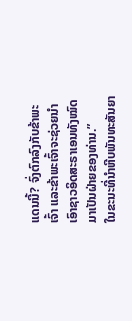ແດນນີ້? ຈົ່ງຕົກລົງກັບຂ້າພະເຈົ້າ ແລະຂ້າພະເຈົ້າຈະຊ່ວຍນຳເອົາຊາວອິດສະຣາເອນທັງໝົດມາເປັນຝ່າຍຂອງທ່ານ.”
ໃນຂະນະທີ່ນຳຫີບພັນທະສັນຍາ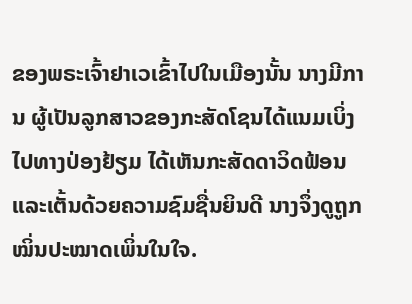ຂອງພຣະເຈົ້າຢາເວເຂົ້າໄປໃນເມືອງນັ້ນ ນາງມີການ ຜູ້ເປັນລູກສາວຂອງກະສັດໂຊນໄດ້ແນມເບິ່ງໄປທາງປ່ອງຢ້ຽມ ໄດ້ເຫັນກະສັດດາວິດຟ້ອນແລະເຕັ້ນດ້ວຍຄວາມຊົມຊື່ນຍິນດີ ນາງຈຶ່ງດູຖູກໝິ່ນປະໝາດເພິ່ນໃນໃຈ.